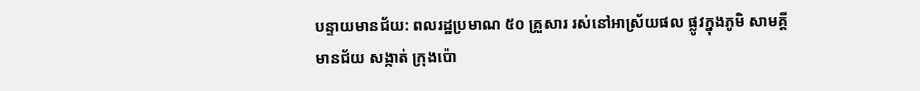បន្ទាយមានជ័យ: ពលរដ្ឋប្រមាណ ៥០ គ្រួសារ រស់នៅអាស្រ័យផល ផ្លូវក្នុងភូមិ សាមគ្គីមានជ័យ សង្កាត់ ក្រុងប៉ោ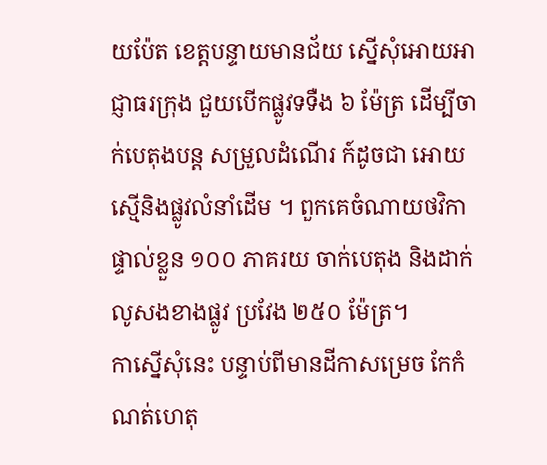យប៉ែត ខេត្តបន្ទាយមានជ័យ ស្នើសុំអោយអាជ្ញាធរក្រុង ជួយបើកផ្លូវទទឺង ៦ ម៉ែត្រ ដើម្បីចាក់បេតុងបន្ត សម្រួលដំណើរ ក៍ដូចជា អោយស្មើនិងផ្លូវលំនាំដើម ។ ពួកគេចំណាយថវិកាផ្ទាល់ខ្លួន ១០០ ភាគរយ ចាក់បេតុង និងដាក់លូសងខាងផ្លូវ ប្រវែង ២៥០ ម៉ែត្រ។
កាស្នើសុំនេះ បន្ទាប់ពីមានដីកាសម្រេច កែកំណត់ហេតុ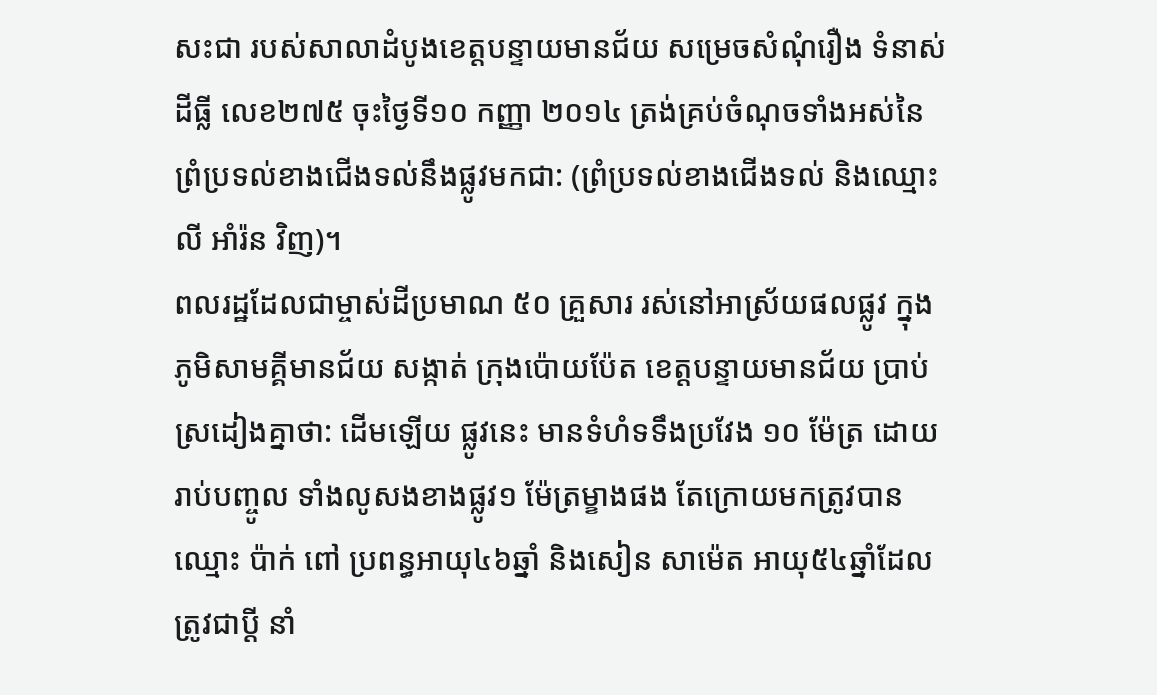សះជា របស់សាលាដំបូងខេត្តបន្ទាយមានជ័យ សម្រេចសំណុំរឿង ទំនាស់ដីធ្លី លេខ២៧៥ ចុះថ្ងៃទី១០ កញ្ញា ២០១៤ ត្រង់គ្រប់ចំណុចទាំងអស់នៃព្រំប្រទល់ខាងជើងទល់នឹងផ្លូវមកជា: (ព្រំប្រទល់ខាងជើងទល់ និងឈ្មោះ លី អាំរ៉ន វិញ)។
ពលរដ្ឋដែលជាម្ចាស់ដីប្រមាណ ៥០ គ្រួសារ រស់នៅអាស្រ័យផលផ្លូវ ក្នុងភូមិសាមគ្គីមានជ័យ សង្កាត់ ក្រុងប៉ោយប៉ែត ខេត្តបន្ទាយមានជ័យ ប្រាប់ស្រដៀងគ្នាថា: ដើមឡើយ ផ្លូវនេះ មានទំហំទទឹងប្រវែង ១០ ម៉ែត្រ ដោយរាប់បញ្ចូល ទាំងលូសងខាងផ្លូវ១ ម៉ែត្រម្ខាងផង តែក្រោយមកត្រូវបាន ឈ្មោះ ប៉ាក់ ពៅ ប្រពន្ធអាយុ៤៦ឆ្នាំ និងសៀន សាម៉េត អាយុ៥៤ឆ្នាំដែលត្រូវជាប្ដី នាំ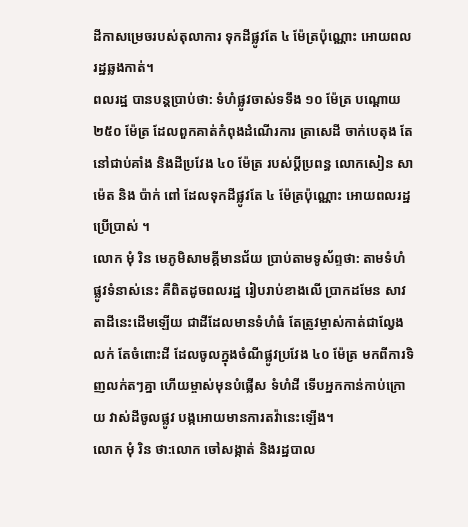ដីកាសម្រេចរបស់តុលាការ ទុកដីផ្លូវតែ ៤ ម៉ែត្រប៉ុណ្ណោះ អោយពលរដ្ឋឆ្លងកាត់។
ពលរដ្ឋ បានបន្តប្រាប់ថា: ទំហំផ្លូវចាស់ទទឹង ១០ ម៉ែត្រ បណ្ដោយ ២៥០ ម៉ែត្រ ដែលពួកគាត់កំពុងដំណើរការ ត្រាសេដី ចាក់បេតុង តែនៅជាប់គាំង និងដីប្រវែង ៤០ ម៉ែត្រ របស់ប្ដីប្រពន្ធ លោកសៀន សាម៉េត និង ប៉ាក់ ពៅ ដែលទុកដីផ្លូវតែ ៤ ម៉ែត្រប៉ុណ្ណោះ អោយពលរដ្ឋប្រើប្រាស់ ។
លោក មុំ រិន មេភូមិសាមគ្គីមានជ័យ ប្រាប់តាមទូស័ព្ទថា: តាមទំហំផ្លូវទំនាស់នេះ គឺពិតដូចពលរដ្ឋ រៀបរាប់ខាងលើ ប្រាកដមែន សាវតាដីនេះដើមឡើយ ជាដីដែលមានទំហំធំ តែត្រូវម្ចាស់កាត់ជាល្វែងលក់ តែចំពោះដី ដែលចូលក្នុងចំណីផ្លូវប្រវែង ៤០ ម៉ែត្រ មកពីការទិញលក់តៗគ្នា ហើយម្ចាស់មុនបំផ្លើស ទំហំដី ទើបអ្នកកាន់កាប់ក្រោយ វាស់ដីចូលផ្លូវ បង្កអោយមានការតវ៉ានេះឡើង។
លោក មុំ រិន ថា:លោក ចៅសង្កាត់ និងរដ្ឋបាល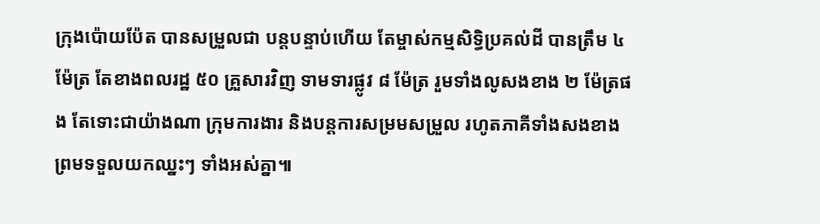ក្រុងប៉ោយប៉ែត បានសម្រួលជា បន្តបន្ទាប់ហើយ តែម្ចាស់កម្មសិទ្ធិប្រគល់ដី បានត្រឹម ៤ ម៉ែត្រ តែខាងពលរដ្ឋ ៥០ គ្រួសារវិញ ទាមទារផ្លូវ ៨ ម៉ែត្រ រួមទាំងលូសងខាង ២ ម៉ែត្រផង តែទោះជាយ៉ាងណា ក្រុមការងារ និងបន្តការសម្រមសម្រួល រហូតភាគីទាំងសងខាង ព្រមទទួលយកឈ្នះៗ ទាំងអស់គ្នា៕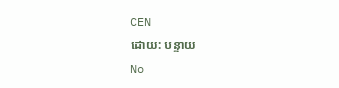CEN
ដោយ: បន្ទាយ
No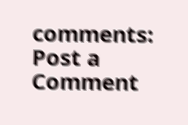comments:
Post a Comment